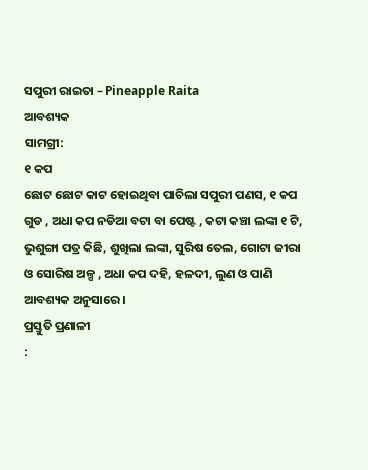ସପୁରୀ ରାଇତା – Pineapple Raita
ଆବଶ୍ୟକ
ସାମଗ୍ରୀ:
୧ କପ
ଛୋଟ ଛୋଟ କାଟ ହୋଇଥିବା ପାଚିଲା ସପୁରୀ ପଣସ, ୧ କପ ଗୁଡ , ଅଧା କପ ନଡିଆ ବଟା ବା ପେଷ୍ଟ , କଟା କଞ୍ଚା ଲଙ୍କା ୧ ଟି, ଭୁଶୁଙ୍ଗା ପତ୍ର କିଛି, ଶୁଖିଲା ଲଙ୍କା, ସୁରିଷ ତେଲ, ଗୋଟା ଜୀରା ଓ ସୋରିଷ ଅଳ୍ପ , ଅଧା କପ ଦହି, ହଳଦୀ, ଲୁଣ ଓ ପାଣି
ଆବଶ୍ୟକ ଅନୁସାରେ ।
ପ୍ରସ୍ତୁତି ପ୍ରଣାଳୀ
: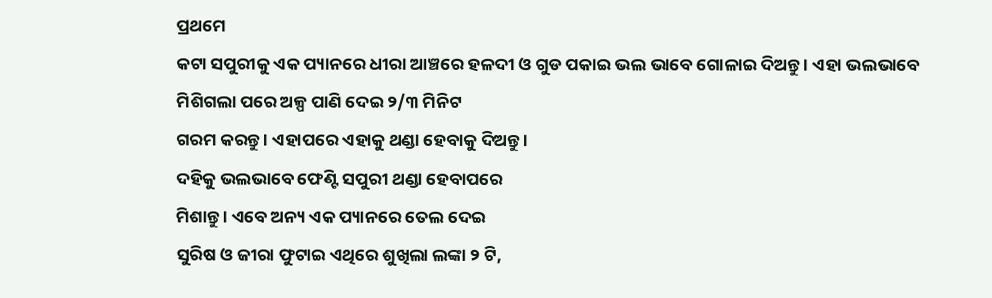ପ୍ରଥମେ
କଟା ସପୁରୀକୁ ଏକ ପ୍ୟାନରେ ଧୀରା ଆଞ୍ଚରେ ହଳଦୀ ଓ ଗୁଡ ପକାଇ ଭଲ ଭାବେ ଗୋଳାଇ ଦିଅନ୍ତୁ । ଏହା ଭଲଭାବେ
ମିଶିଗଲା ପରେ ଅଳ୍ପ ପାଣି ଦେଇ ୨/୩ ମିନିଟ
ଗରମ କରନ୍ତୁ । ଏହାପରେ ଏହାକୁ ଥଣ୍ଡା ହେବାକୁ ଦିଅନ୍ତୁ ।
ଦହିକୁ ଭଲଭାବେ ଫେଣ୍ଟି ସପୁରୀ ଥଣ୍ଡା ହେବାପରେ
ମିଶାନ୍ତୁ । ଏବେ ଅନ୍ୟ ଏକ ପ୍ୟାନରେ ତେଲ ଦେଇ
ସୁରିଷ ଓ ଜୀରା ଫୁଟାଇ ଏଥିରେ ଶୁଖିଲା ଲଙ୍କା ୨ ଟି,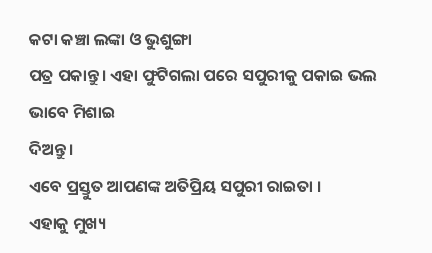କଟା କଞ୍ଚା ଲଙ୍କା ଓ ଭୁଶୁଙ୍ଗା
ପତ୍ର ପକାନ୍ତୁ । ଏହା ଫୁଟିଗଲା ପରେ ସପୁରୀକୁ ପକାଇ ଭଲ ଭାବେ ମିଶାଇ
ଦିଅନ୍ତୁ ।
ଏବେ ପ୍ରସ୍ତୁତ ଆପଣଙ୍କ ଅତିପ୍ରିୟ ସପୁରୀ ରାଇତା ।
ଏହାକୁ ମୁଖ୍ୟ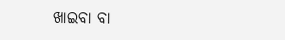ଖାଇବା ବା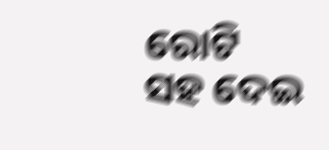ରୋଟି ସହ ଦେଇ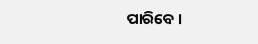ପାରିବେ ।